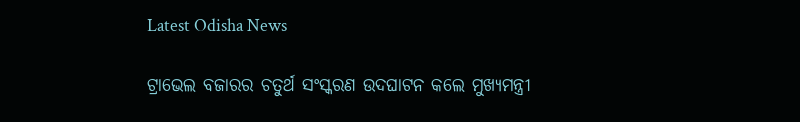Latest Odisha News

ଟ୍ରାଭେଲ ବଜାରର ଚତୁର୍ଥ ସଂସ୍କରଣ ଉଦଘାଟନ କଲେ ମୁଖ୍ୟମନ୍ତ୍ରୀ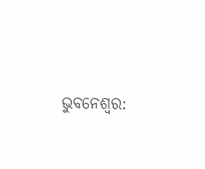ଭୁବନେଶ୍ୱର: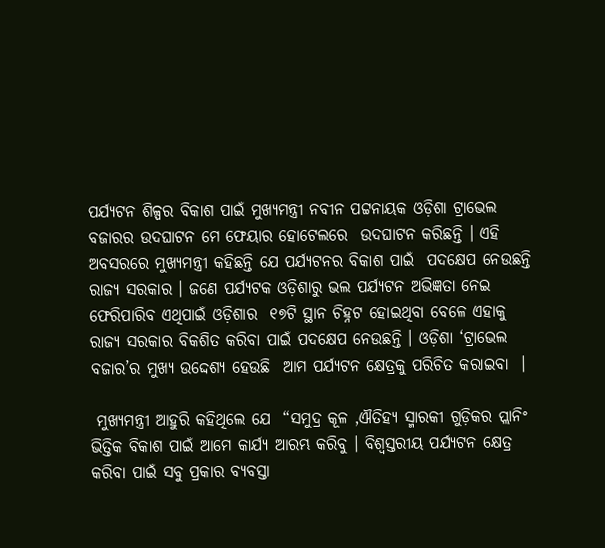ପର୍ଯ୍ୟଟନ ଶିଳ୍ପର ବିକାଶ ପାଇଁ ମୁଖ୍ୟମନ୍ତ୍ରୀ ନବୀନ ପଟ୍ଟନାୟକ ଓଡ଼ିଶା ଟ୍ରାଭେଲ ବଜାରର ଉଦଘାଟନ ମେ ଫେୟାର ହୋଟେଲରେ  ଉଦଘାଟନ କରିଛନ୍ତି । ଏହି ଅବସରରେ ମୁଖ୍ୟମନ୍ତ୍ରୀ କହିଛନ୍ତି ଯେ ପର୍ଯ୍ୟଟନର ବିକାଶ ପାଇଁ  ପଦକ୍ଷେପ ନେଉଛନ୍ତି ରାଜ୍ୟ ସରକାର । ଜଣେ ପର୍ଯ୍ୟଟକ ଓଡ଼ିଶାରୁ ଭଲ ପର୍ଯ୍ୟଟନ ଅଭିଜ୍ଞତା ନେଇ ଫେରିପାରିବ ଏଥିପାଇଁ ଓଡ଼ିଶାର  ୧୭ଟି ସ୍ଥାନ ଚିହ୍ନଟ ହୋଇଥିବା ବେଳେ ଏହାକୁ ରାଜ୍ୟ ସରକାର ବିକଶିତ କରିବା ପାଇଁ ପଦକ୍ଷେପ ନେଉଛନ୍ତି । ଓଡ଼ିଶା ‘ଟ୍ରାଭେଲ ବଜାର’ର ମୁଖ୍ୟ ଉଦ୍ଦେଶ୍ୟ ହେଉଛି  ଆମ ପର୍ଯ୍ୟଟନ କ୍ଷେତ୍ରକୁ ପରିଚିତ କରାଇବା  ।

 ମୁଖ୍ୟମନ୍ତ୍ରୀ ଆହୁରି କହିଥିଲେ ଯେ  “ସମୁଦ୍ର କୂଳ ,ଐତିହ୍ୟ ସ୍ମାରକୀ ଗୁଡ଼ିକର ପ୍ଲାନିଂ ଭିତ୍ତିକ ବିକାଶ ପାଇଁ ଆମେ କାର୍ଯ୍ୟ ଆରମ୍ଭ କରିବୁ । ବିଶ୍ବସ୍ତରୀୟ ପର୍ଯ୍ୟଟନ କ୍ଷେତ୍ର କରିବା ପାଇଁ ସବୁ ପ୍ରକାର ବ୍ୟବସ୍ତା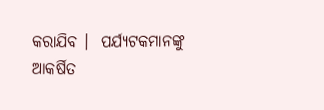କରାଯିବ ।  ପର୍ଯ୍ୟଟକମାନଙ୍କୁ ଆକର୍ଷିତ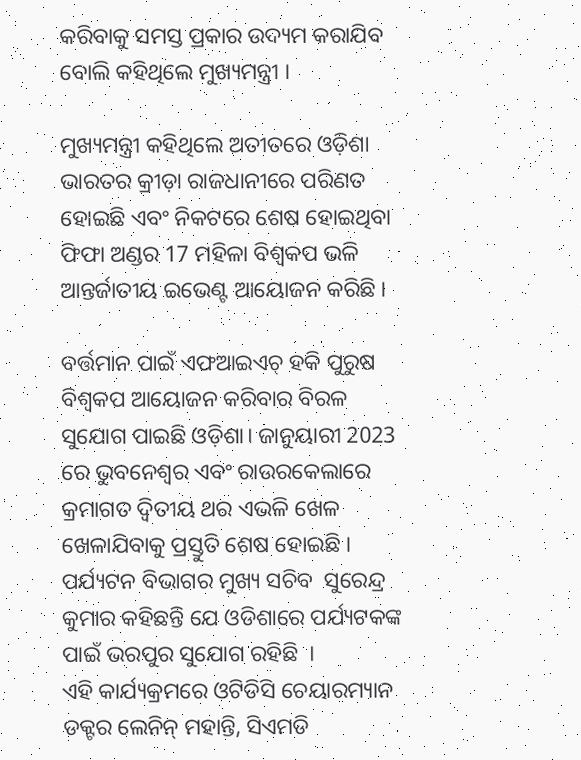କରିବାକୁ ସମସ୍ତ ପ୍ରକାର ଉଦ୍ୟମ କରାଯିବ ବୋଲି କହିଥିଲେ ମୁଖ୍ୟମନ୍ତ୍ରୀ ।

ମୁଖ୍ୟମନ୍ତ୍ରୀ କହିଥିଲେ ଅତୀତରେ ଓଡ଼ିଶା ଭାରତର କ୍ରୀଡ଼ା ରାଜଧାନୀରେ ପରିଣତ ହୋଇଛି ଏବଂ ନିକଟରେ ଶେଷ ହୋଇଥିବା ଫିଫା ଅଣ୍ଡର 17 ମହିଳା ବିଶ୍ୱକପ ଭଳି ଆନ୍ତର୍ଜାତୀୟ ଇଭେଣ୍ଟ ଆୟୋଜନ କରିଛି ।

ବର୍ତ୍ତମାନ ପାଇଁ ଏଫଆଇଏଚ୍ ହକି ପୁରୁଷ ବିଶ୍ୱକପ ଆୟୋଜନ କରିବାର ବିରଳ ସୁଯୋଗ ପାଇଛି ଓଡ଼ିଶା। ଜାନୁୟାରୀ 2023 ରେ ଭୁବନେଶ୍ୱର ଏବଂ ରାଉରକେଲାରେ କ୍ରମାଗତ ଦ୍ୱିତୀୟ ଥର ଏଭଳି ଖେଳ ଖେଳାଯିବାକୁ ପ୍ରସ୍ତୁତି ଶେଷ ହୋଇଛି । ପର୍ଯ୍ୟଟନ ବିଭାଗର ମୁଖ୍ୟ ସଚିବ  ସୁରେନ୍ଦ୍ର କୁମାର କହିଛନ୍ତି ଯେ ଓଡିଶାରେ ପର୍ଯ୍ୟଟକଙ୍କ ପାଇଁ ଭରପୁର ସୁଯୋଗ ରହିଛି  ।
ଏହି କାର୍ଯ୍ୟକ୍ରମରେ ଓଟିଡିସି ଚେୟାରମ୍ୟାନ ଡକ୍ଟର ଲେନିନ୍ ମହାନ୍ତି, ସିଏମଡି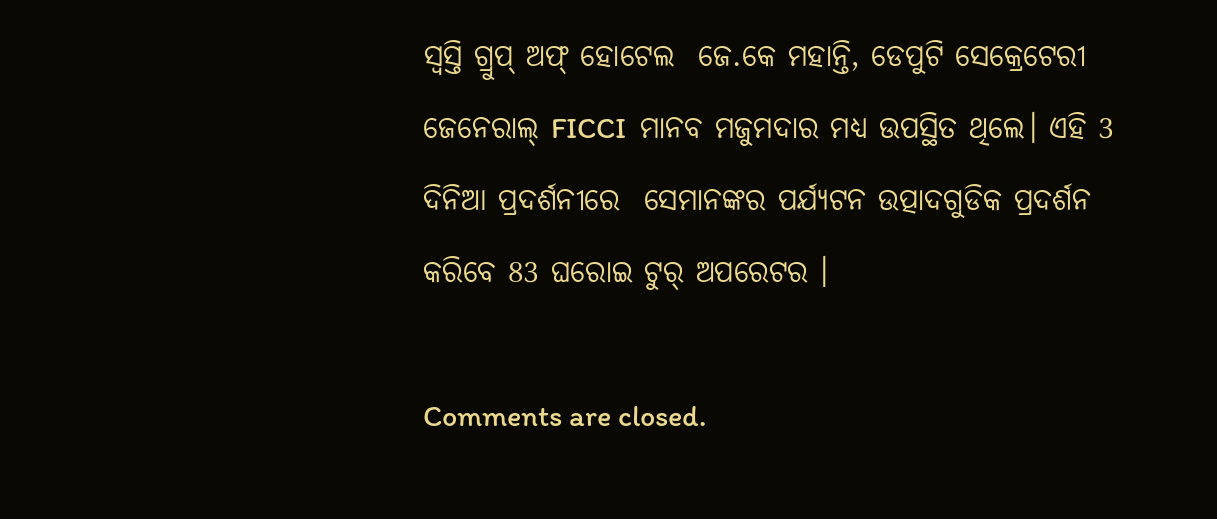ସ୍ବସ୍ତି ଗ୍ରୁପ୍ ଅଫ୍ ହୋଟେଲ  ଜେ.କେ ମହାନ୍ତି, ଡେପୁଟି ସେକ୍ରେଟେରୀ ଜେନେରାଲ୍ FICCI  ମାନବ ମଜୁମଦାର ମଧ୍ୟ ଉପସ୍ଥିତ ଥିଲେ। ଏହି 3 ଦିନିଆ ପ୍ରଦର୍ଶନୀରେ  ସେମାନଙ୍କର ପର୍ଯ୍ୟଟନ ଉତ୍ପାଦଗୁଡିକ ପ୍ରଦର୍ଶନ କରିବେ 83 ଘରୋଇ ଟୁର୍ ଅପରେଟର ।

Comments are closed.